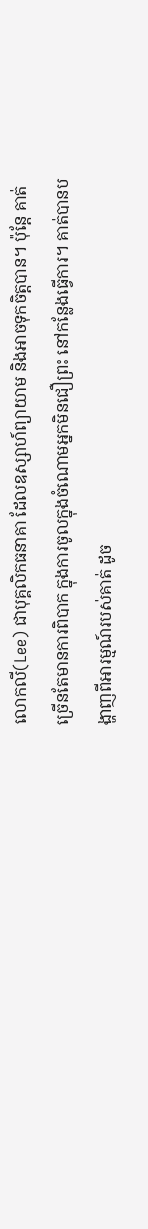លោកលី(Lee) ជាបុគ្គលិកធនាគា ដែលឧស្សាហ៍ព្យាយាម និងអាចទុកចិត្តបាន។ ប៉ុន្តែ គាត់ច្រើនតែមានការពិបាក ក្នុងការចូលក្នុងចំណោមអ្នកមិនជឿព្រះ នៅកន្លែងធ្វើការ។ គាត់បានបង្ហាញពីអារម្មណ៍របស់គាត់ ដូច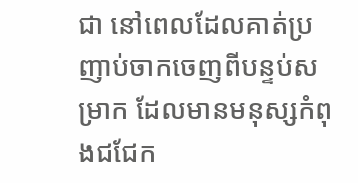ជា នៅពេលដែលគាត់ប្រញាប់ចាកចេញពីបន្ទប់សម្រាក ដែលមានមនុស្សកំពុងជជែក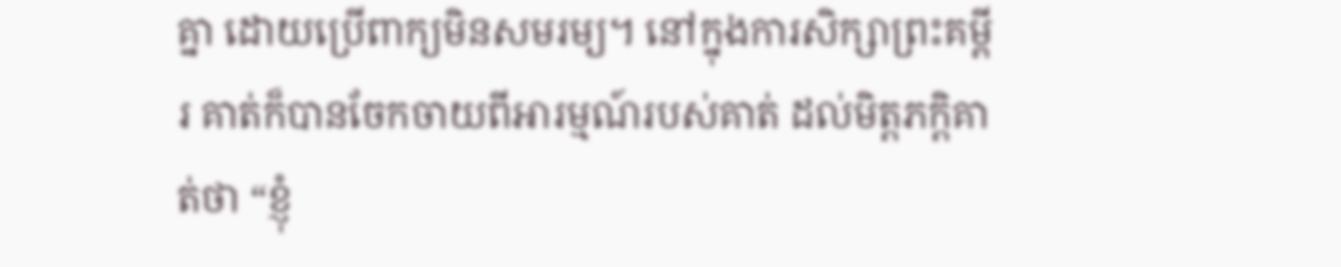គ្នា ដោយប្រើពាក្យមិនសមរម្យ។ នៅក្នុងការសិក្សាព្រះគម្ពីរ គាត់ក៏បានចែកចាយពីអារម្មណ៍របស់គាត់ ដល់មិត្តភក្តិគាត់ថា “ខ្ញុំ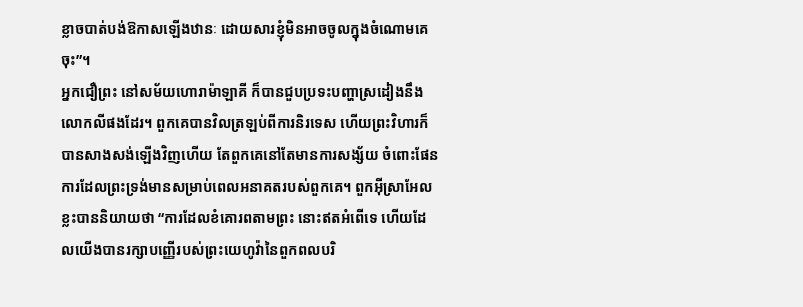ខ្លាចបាត់បង់ឱកាសឡើងឋានៈ ដោយសារខ្ញុំមិនអាចចូលក្នុងចំណោមគេចុះ”។
អ្នកជឿព្រះ នៅសម័យហោរាម៉ាឡាគី ក៏បានជួបប្រទះបញ្ហាស្រដៀងនឹងលោកលីផងដែរ។ ពួកគេបានវិលត្រឡប់ពីការនិរទេស ហើយព្រះវិហារក៏បានសាងសង់ឡើងវិញហើយ តែពួកគេនៅតែមានការសង្ស័យ ចំពោះផែនការដែលព្រះទ្រង់មានសម្រាប់ពេលអនាគតរបស់ពួកគេ។ ពួកអ៊ីស្រាអែលខ្លះបាននិយាយថា “ការដែលខំគោរពតាមព្រះ នោះឥតអំពើទេ ហើយដែលយើងបានរក្សាបញ្ញើរបស់ព្រះយេហូវ៉ានៃពួកពលបរិ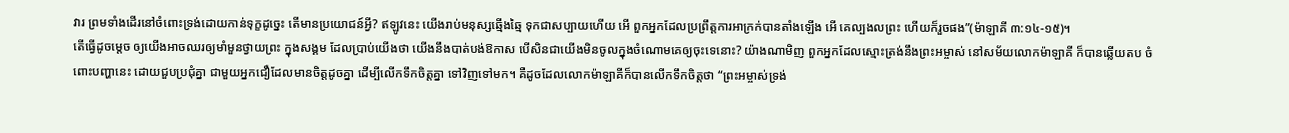វារ ព្រមទាំងដើរនៅចំពោះទ្រង់ដោយកាន់ទុក្ខដូច្នេះ តើមានប្រយោជន៍អ្វី? ឥឡូវនេះ យើងរាប់មនុស្សឆ្មើងឆ្មៃ ទុកជាសប្បាយហើយ អើ ពួកអ្នកដែលប្រព្រឹត្តការអាក្រក់បានតាំងឡើង អើ គេល្បងលព្រះ ហើយក៏រួចផង”(ម៉ាឡាគី ៣:១៤-១៥)។
តើធ្វើដូចម្តេច ឲ្យយើងអាចឈរឲ្យមាំមួនថ្វាយព្រះ ក្នុងសង្គម ដែលប្រាប់យើងថា យើងនឹងបាត់បង់ឱកាស បើសិនជាយើងមិនចូលក្នុងចំណោមគេឲ្យចុះទេនោះ? យ៉ាងណាមិញ ពួកអ្នកដែលស្មោះត្រង់នឹងព្រះអម្ចាស់ នៅសម័យលោកម៉ាឡាគី ក៏បានឆ្លើយតប ចំពោះបញ្ហានេះ ដោយជួបប្រជុំគ្នា ជាមួយអ្នកជឿដែលមានចិត្តដូចគ្នា ដើម្បីលើកទឹកចិត្តគ្នា ទៅវិញទៅមក។ គឺដូចដែលលោកម៉ាឡាគីក៏បានលើកទឹកចិត្តថា “ព្រះអម្ចាស់ទ្រង់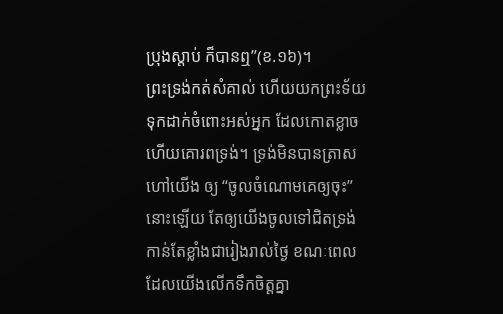ប្រុងស្តាប់ ក៏បានឮ”(ខ.១៦)។
ព្រះទ្រង់កត់សំគាល់ ហើយយកព្រះទ័យទុកដាក់ចំពោះអស់អ្នក ដែលកោតខ្លាច ហើយគោរពទ្រង់។ ទ្រង់មិនបានត្រាសហៅយើង ឲ្យ “ចូលចំណោមគេឲ្យចុះ” នោះឡើយ តែឲ្យយើងចូលទៅជិតទ្រង់កាន់តែខ្លាំងជារៀងរាល់ថ្ងៃ ខណៈពេលដែលយើងលើកទឹកចិត្តគ្នា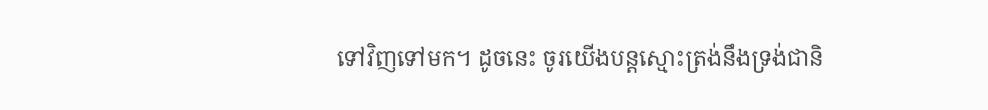ទៅវិញទៅមក។ ដូចនេះ ចូរយើងបន្តស្មោះត្រង់នឹងទ្រង់ជានិ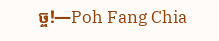ច្ច!—Poh Fang Chia